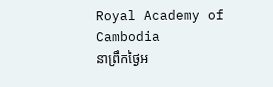Royal Academy of Cambodia
នាព្រឹកថ្ងៃអ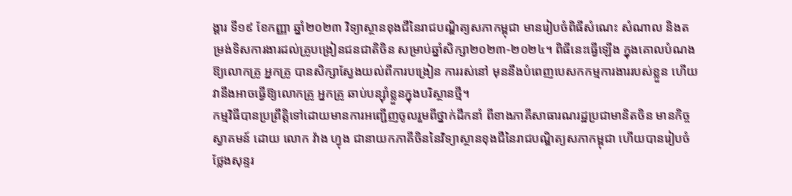ង្គារ ទី១៩ ខែកញ្ញា ឆ្នាំ២០២៣ វិទ្យាស្ថានខុងជឺនៃរាជបណ្ឌិត្យសភាកម្ពុជា មានរៀបចំពិធីសំណេះ សំណាល និងតម្រង់ទិសការងារដល់គ្រូបង្រៀនជនជាតិចិន សម្រាប់ឆ្នាំសិក្សា២០២៣-២០២៤។ ពិធីនេះធ្វើឡើង ក្នុងគោលបំណងឱ្យលោកគ្រូ អ្នកគ្រូ បានសិក្សាស្វែងយល់ពីការបង្រៀន ការរស់នៅ មុននឹងបំពេញបេសកកម្មការងាររបស់ខ្លួន ហើយវានឹងអាចធ្វើឱ្យលោកគ្រូ អ្នកគ្រូ ឆាប់បន្ស៊ាំខ្លួនក្នុងបរិស្ថានថ្មី។
កម្មវិធីបានប្រព្រឹត្តិទៅដោយមានការអញ្ជើញចូលរួមពីថ្នាក់ដឹកនាំ ពីខាងភាគីសាធារណរដ្ឋប្រជាមានិតចិន មានកិច្ចស្វាគមន៍ ដោយ លោក វ៉ាង ហ្វុង ជានាយកភាគីចិននៃវិទ្យាស្ថានខុងជឺនៃរាជបណ្ឌិត្យសភាកម្ពុជា ហើយបានរៀបចំថ្លែងសុន្ទរ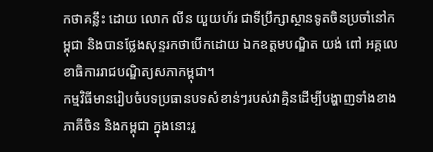កថាគន្លឹះ ដោយ លោក លីន យួយហ័រ ជាទីប្រឹក្សាស្ថានទូតចិនប្រចាំនៅកម្ពុជា និងបានថ្លែងសុន្ទរកថាបើកដោយ ឯកឧត្តមបណ្ឌិត យង់ ពៅ អគ្គលេខាធិការរាជបណ្ឌិត្យសភាកម្ពុជា។
កម្មវិធីមានរៀបចំបទប្រធានបទសំខាន់ៗរបស់វាគ្មិនដើម្បីបង្ហាញទាំងខាងភាគីចិន និងកម្ពុជា ក្នុងនោះរួ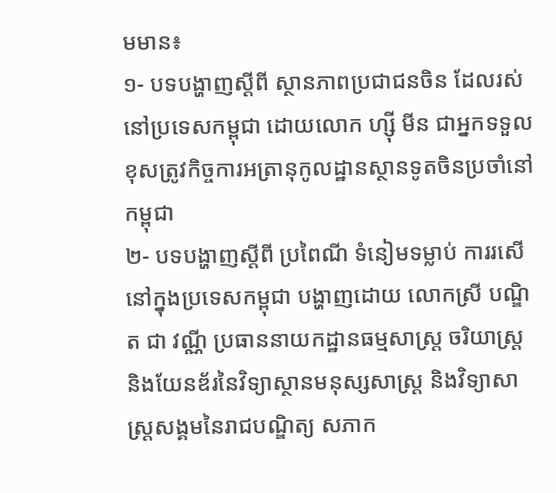មមាន៖
១- បទបង្ហាញស្តីពី ស្ថានភាពប្រជាជនចិន ដែលរស់នៅប្រទេសកម្ពុជា ដោយលោក ហ្ស៊ី មីន ជាអ្នកទទួលខុសត្រូវកិច្ចការអត្រានុកូលដ្ឋានស្ថានទូតចិនប្រចាំនៅកម្ពុជា
២- បទបង្ហាញស្តីពី ប្រពៃណី ទំនៀមទម្លាប់ ការរសើនៅក្នុងប្រទេសកម្ពុជា បង្ហាញដោយ លោកស្រី បណ្ឌិត ជា វណ្ណី ប្រធាននាយកដ្ឋានធម្មសាស្ត្រ ចរិយាស្ត្រ និងយែនឌ័រនៃវិទ្យាស្ថានមនុស្សសាស្ត្រ និងវិទ្យាសាស្ត្រសង្គមនៃរាជបណ្ឌិត្យ សភាក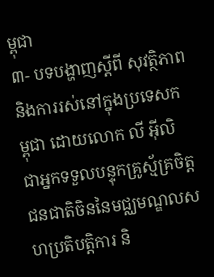ម្ពុជា
៣- បទបង្ហាញស្តីពី សុវត្ថិភាព និងការរស់នៅក្នុងប្រទេសកម្ពុជា ដោយលោក លី អ៊ីលិ ជាអ្នកទទួលបន្ទុកគ្រូស្ម័គ្រចិត្តជនជាតិចិននៃមជ្ឈមណ្ឌលសហប្រតិបត្តិការ និ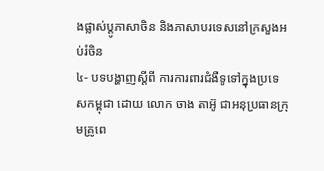ងផ្លាស់ប្តូភាសាចិន និងភាសាបរទេសនៅក្រសួងអប់រំចិន
៤- បទបង្ហាញស្តីពី ការការពារជំងឺទូទៅក្នុងប្រទេសកម្ពុជា ដោយ លោក ចាង តាអ៊ូ ជាអនុប្រធានក្រុមគ្រូពេ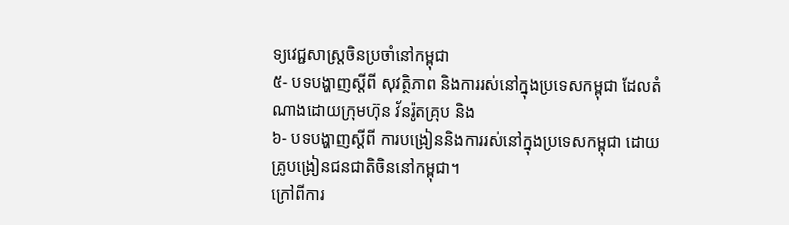ទ្យវេជ្ជសាស្ត្រចិនប្រចាំនៅកម្ពុជា
៥- បទបង្ហាញស្តីពី សុវត្ថិភាព និងការរស់នៅក្នុងប្រទេសកម្ពុជា ដែលតំណាងដោយក្រុមហ៊ុន វ័នរ៉ូតគ្រុប និង
៦- បទបង្ហាញស្តីពី ការបង្រៀននិងការរស់នៅក្នុងប្រទេសកម្ពុជា ដោយគ្រូបង្រៀនជនជាតិចិននៅកម្ពុជា។
ក្រៅពីការ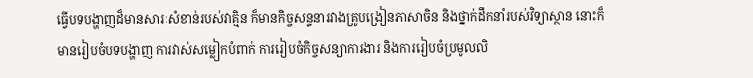ធ្វើបទបង្ហាញដ៏មានសារៈសំខាន់របស់វាគ្មិន ក៏មានកិច្ចសន្ទនារវាងគ្រូបង្រៀនភាសាចិន និងថ្នាក់ដឹកនាំរបស់វិទ្យាស្ថាន នោះក៏មានរៀបចំបទបង្ហាញ ការវាស់សម្លៀកបំពាក់ ការរៀបចំកិច្ចសន្យាការងារ និងការរៀបចំប្រមូលលិ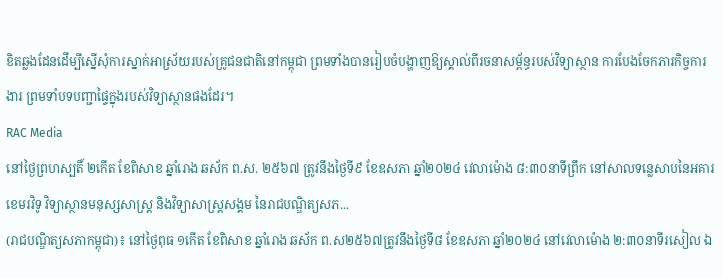ខិតឆ្លងដែនដើម្បីស្នើសុំការស្នាក់អាស្រ័យរបស់គ្រូជនជាតិនៅកម្ពុជា ព្រមទាំងបានរៀបចំបង្ហាញឱ្យស្គាល់ពីរចនាសម្ព័ន្ធរបស់វិទ្យាស្ថាន ការបែងចែកភារកិច្ចការងារ ព្រមទាំបទបញ្ជាផ្ទៃក្នុងរបស់វិទ្យាស្ថានផងដែរ។
RAC Media
នៅថ្ងៃព្រហស្បតិ៍ ២កើត ខែពិសាខ ឆ្នាំរោង ឆស័ក ព.ស. ២៥៦៧ ត្រូវនឹងថ្ងៃទី៩ ខែឧសភា ឆ្នាំ២០២៤ វេលាម៉ោង ៨:៣០នាទីព្រឹក នៅសាលទន្លេសាបនៃអគារខេមរវិទូ វិទ្យាស្ថានមនុស្សសាស្រ្ត និងវិទ្យាសាស្រ្តសង្គម នៃរាជបណ្ឌិត្យសភ...
(រាជបណ្ឌិត្យសភាកម្ពុជា)៖ នៅថ្ងៃពុធ ១កើត ខែពិសាខ ឆ្នាំរោង ឆស័ក ព.ស២៥៦៧ត្រូវនឹងថ្ងៃទី៨ ខែឧសភា ឆ្នាំ២០២៤ នៅវេលាម៉ោង ២:៣០នាទីរសៀល ឯ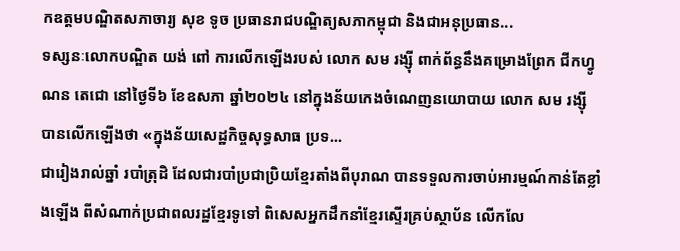កឧត្តមបណ្ឌិតសភាចារ្យ សុខ ទូច ប្រធានរាជបណ្ឌិត្យសភាកម្ពុជា និងជាអនុប្រធាន...
ទស្សនៈលោកបណ្ឌិត យង់ ពៅ ការលើកឡើងរបស់ លោក សម រង្ស៊ី ពាក់ព័ន្ធនឹងគម្រោងព្រែក ជីកហ្វូណន តេជោ នៅថ្ងៃទី៦ ខែឧសភា ឆ្នាំ២០២៤ នៅក្នុងន័យកេងចំណេញនយោបាយ លោក សម រង្ស៊ី បានលើកឡើងថា «ក្នុងន័យសេដ្ឋកិច្ចសុទ្ធសាធ ប្រទ...
ជារៀងរាល់ឆ្នាំ របាំត្រុដិ ដែលជារបាំប្រជាប្រិយខ្មែរតាំងពីបុរាណ បានទទួលការចាប់អារម្មណ៍កាន់តែខ្លាំងឡើង ពីសំណាក់ប្រជាពលរដ្ឋខ្មែរទូទៅ ពិសេសអ្នកដឹកនាំខ្មែរស្ទើរគ្រប់ស្ថាប័ន លើកលែ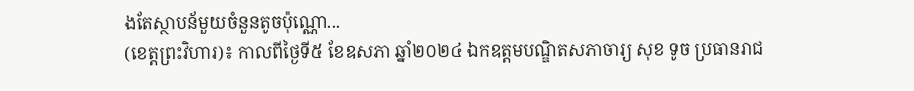ងតែស្ថាបន័មួយចំនួនតូចប៉ុណ្ណោ...
(ខេត្តព្រះវិហារ)៖ កាលពីថ្ងៃទី៥ ខែឧសភា ឆ្នាំ២០២៤ ឯកឧត្តមបណ្ឌិតសភាចារ្យ សុខ ទូច ប្រធានរាជ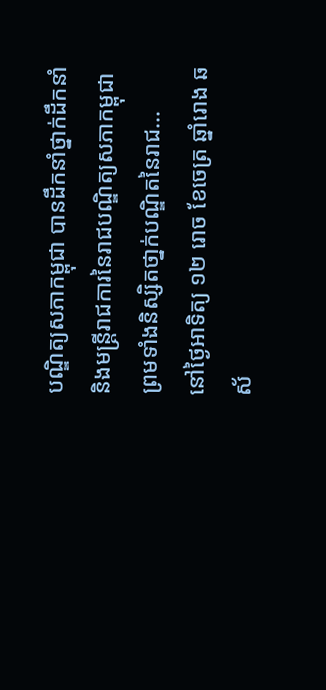បណ្ឌិត្យសភាកម្ពុជា បានដឹកនាំថ្នាក់ដឹកនាំ និងមន្ត្រីរាជការនៃរាជបណ្ឌិត្យសភាកម្ពុជា ព្រមទាំងនិស្សិតថា្នក់បណ្ឌិតនៃរាជ...
នៅថ្ងៃអាទិត្យ ១២ រោច ខែចេត្រ ឆ្នាំរោង ឆស័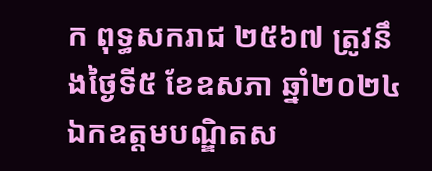ក ពុទ្ធសករាជ ២៥៦៧ ត្រូវនឹងថ្ងៃទី៥ ខែឧសភា ឆ្នាំ២០២៤ ឯកឧត្តមបណ្ឌិតស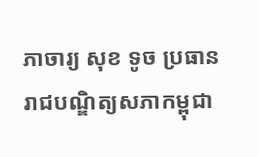ភាចារ្យ សុខ ទូច ប្រធានរាជបណ្ឌិត្យសភាកម្ពុជា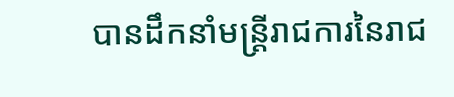បានដឹកនាំមន្ត្រីរាជការនៃរាជ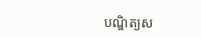បណ្ឌិត្យស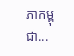ភាកម្ពុជា...